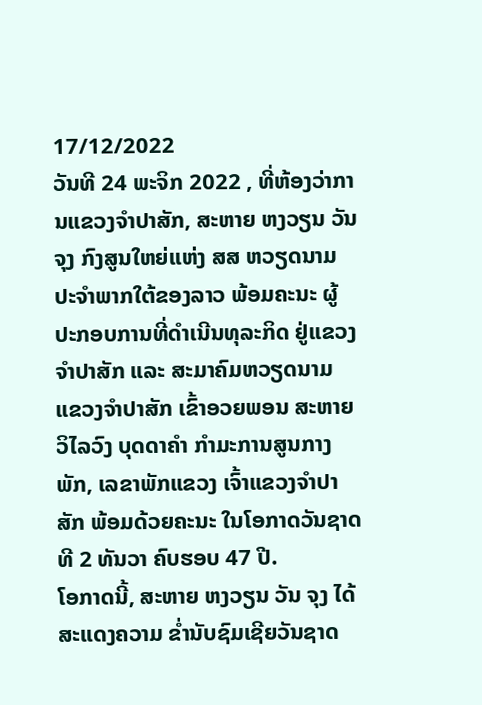17/12/2022
ວັນທີ 24 ພະຈິກ 2022 , ທີ່ຫ້ອງວ່າການແຂວງຈຳປາສັກ, ສະຫາຍ ຫງວຽນ ວັນ ຈຸງ ກົງສູນໃຫຍ່ແຫ່ງ ສສ ຫວຽດນາມ ປະຈຳພາກໃຕ້ຂອງລາວ ພ້ອມຄະນະ ຜູ້ປະກອບການທີ່ດຳເນີນທຸລະກິດ ຢູ່ແຂວງຈຳປາສັກ ແລະ ສະມາຄົມຫວຽດນາມ ແຂວງຈຳປາສັກ ເຂົ້າອວຍພອນ ສະຫາຍ ວິໄລວົງ ບຸດດາຄຳ ກຳມະການສູນກາງພັກ, ເລຂາພັກແຂວງ ເຈົ້າແຂວງຈຳປາສັກ ພ້ອມດ້ວຍຄະນະ ໃນໂອກາດວັນຊາດ ທີ 2 ທັນວາ ຄົບຮອບ 47 ປີ.
ໂອກາດນີ້, ສະຫາຍ ຫງວຽນ ວັນ ຈຸງ ໄດ້ສະແດງຄວາມ ຂໍ່ານັບຊົມເຊີຍວັນຊາດ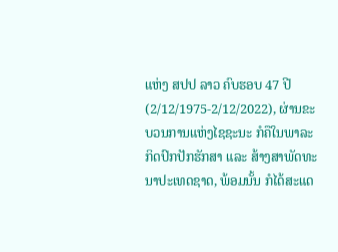ແຫ່ງ ສປປ ລາວ ຄົບຮອບ 47 ປີ (2/12/1975-2/12/2022), ຜ່ານຂະບວນການແຫ່ງໄຊຊະນະ ກໍຄືໃນພາລະ ກິດປົກປັກຮັກສາ ແລະ ສ້າງສາພັດທະນາປະເທດຊາດ, ພ້ອມນັ້ນ ກໍໄດ້ສະແດ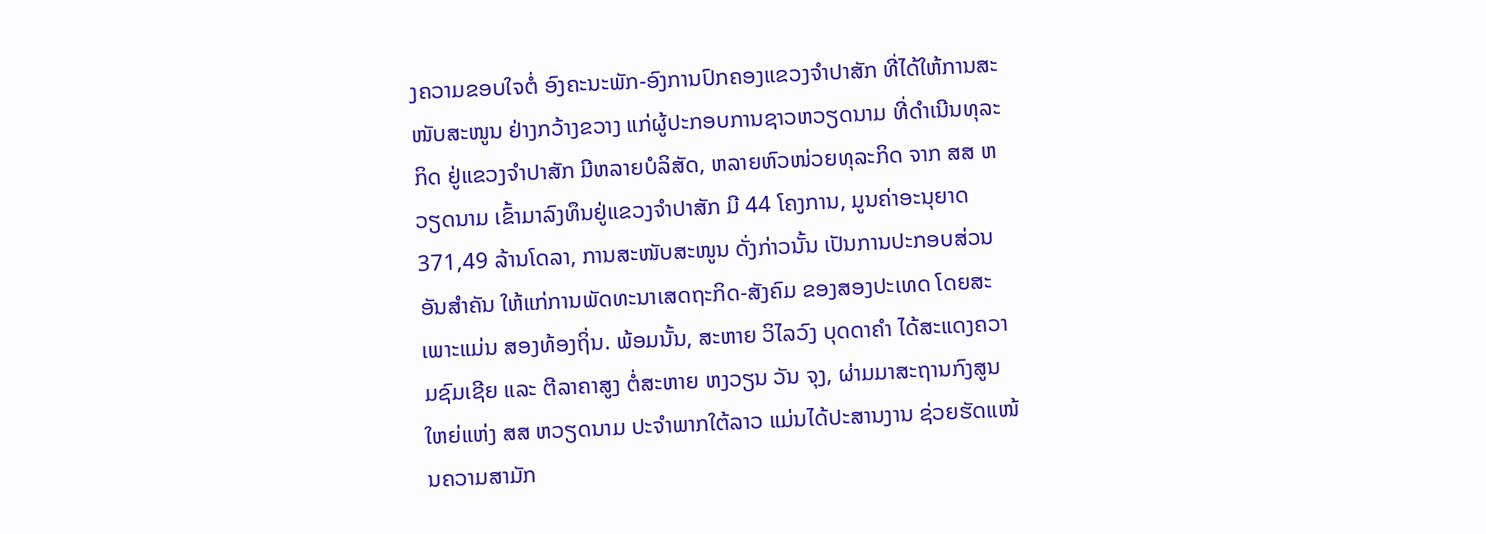ງຄວາມຂອບໃຈຕໍ່ ອົງຄະນະພັກ-ອົງການປົກຄອງແຂວງຈຳປາສັກ ທີ່ໄດ້ໃຫ້ການສະໜັບສະໜູນ ຢ່າງກວ້າງຂວາງ ແກ່ຜູ້ປະກອບການຊາວຫວຽດນາມ ທີ່ດຳເນີນທຸລະກິດ ຢູ່ແຂວງຈຳປາສັກ ມີຫລາຍບໍລິສັດ, ຫລາຍຫົວໜ່ວຍທຸລະກິດ ຈາກ ສສ ຫວຽດນາມ ເຂົ້າມາລົງທຶນຢູ່ແຂວງຈຳປາສັກ ມີ 44 ໂຄງການ, ມູນຄ່າອະນຸຍາດ 371,49 ລ້ານໂດລາ, ການສະໜັບສະໜູນ ດັ່ງກ່າວນັ້ນ ເປັນການປະກອບສ່ວນ ອັນສຳຄັນ ໃຫ້ແກ່ການພັດທະນາເສດຖະກິດ-ສັງຄົມ ຂອງສອງປະເທດ ໂດຍສະເພາະແມ່ນ ສອງທ້ອງຖິ່ນ. ພ້ອມນັ້ນ, ສະຫາຍ ວິໄລວົງ ບຸດດາຄຳ ໄດ້ສະແດງຄວາມຊົມເຊີຍ ແລະ ຕີລາຄາສູງ ຕໍ່ສະຫາຍ ຫງວຽນ ວັນ ຈຸງ, ຜ່າມມາສະຖານກົງສູນໃຫຍ່ແຫ່ງ ສສ ຫວຽດນາມ ປະຈຳພາກໃຕ້ລາວ ແມ່ນໄດ້ປະສານງານ ຊ່ວຍຮັດແໜ້ນຄວາມສາມັກ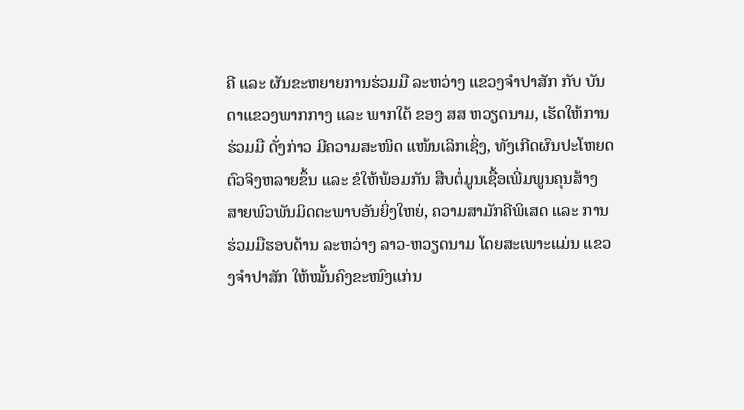ຄີ ແລະ ຜັນຂະຫຍາຍການຮ່ວມມື ລະຫວ່າງ ແຂວງຈຳປາສັກ ກັບ ບັນດາແຂວງພາກກາງ ແລະ ພາກໃຕ້ ຂອງ ສສ ຫວຽດນາມ, ເຮັດໃຫ້ການຮ່ວມມື ດັ່ງກ່າວ ມີຄວາມສະໜິດ ແໜ້ນເລິກເຊິ່ງ, ທັງເກີດຜົນປະໂຫຍດຕົວຈິງຫລາຍຂຶ້ນ ແລະ ຂໍໃຫ້ພ້ອມກັນ ສືບຕໍ່ມູນເຊື້ອເພີ່ມພູນຄຸນສ້າງ ສາຍພົວພັນມິດຕະພາບອັນຍິ່ງໃຫຍ່, ຄວາມສາມັກຄີພິເສດ ແລະ ການຮ່ວມມືຮອບດ້ານ ລະຫວ່າງ ລາວ-ຫວຽດນາມ ໂດຍສະເພາະແມ່ນ ແຂວງຈຳປາສັກ ໃຫ້ໝັ້ນຄົງຂະໜົງແກ່ນ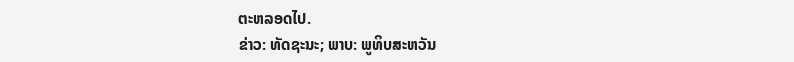ຕະຫລອດໄປ.
ຂ່າວ: ທັດຊະນະ; ພາບ: ພູທິບສະຫວັນ